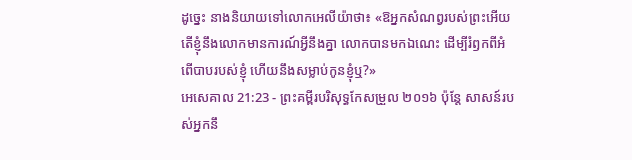ដូច្នេះ នាងនិយាយទៅលោកអេលីយ៉ាថា៖ «ឱអ្នកសំណព្វរបស់ព្រះអើយ តើខ្ញុំនឹងលោកមានការណ៍អ្វីនឹងគ្នា លោកបានមកឯណេះ ដើម្បីរំឭកពីអំពើបាបរបស់ខ្ញុំ ហើយនឹងសម្លាប់កូនខ្ញុំឬ?»
អេសេគាល 21:23 - ព្រះគម្ពីរបរិសុទ្ធកែសម្រួល ២០១៦ ប៉ុន្តែ សាសន៍របស់អ្នកនឹ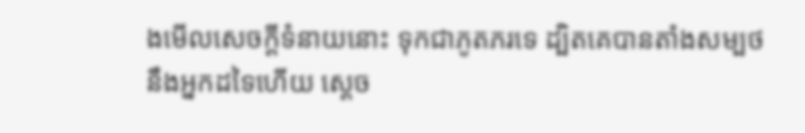ងមើលសេចក្ដីទំនាយនោះ ទុកជាភូតភរទេ ដ្បិតគេបានតាំងសម្បថនឹងអ្នកដទៃហើយ ស្តេច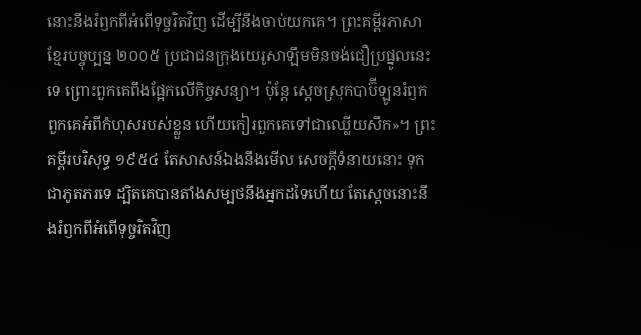នោះនឹងរំឭកពីអំពើទុច្ចរិតវិញ ដើម្បីនឹងចាប់យកគេ។ ព្រះគម្ពីរភាសាខ្មែរបច្ចុប្បន្ន ២០០៥ ប្រជាជនក្រុងយេរូសាឡឹមមិនចង់ជឿប្រផ្នូលនេះទេ ព្រោះពួកគេពឹងផ្អែកលើកិច្ចសន្យា។ ប៉ុន្តែ ស្ដេចស្រុកបាប៊ីឡូនរំឭកពួកគេអំពីកំហុសរបស់ខ្លួន ហើយកៀរពួកគេទៅជាឈ្លើយសឹក»។ ព្រះគម្ពីរបរិសុទ្ធ ១៩៥៤ តែសាសន៍ឯងនឹងមើល សេចក្ដីទំនាយនោះ ទុកជាភូតភរទេ ដ្បិតគេបានតាំងសម្បថនឹងអ្នកដទៃហើយ តែស្តេចនោះនឹងរំឭកពីអំពើទុច្ចរិតវិញ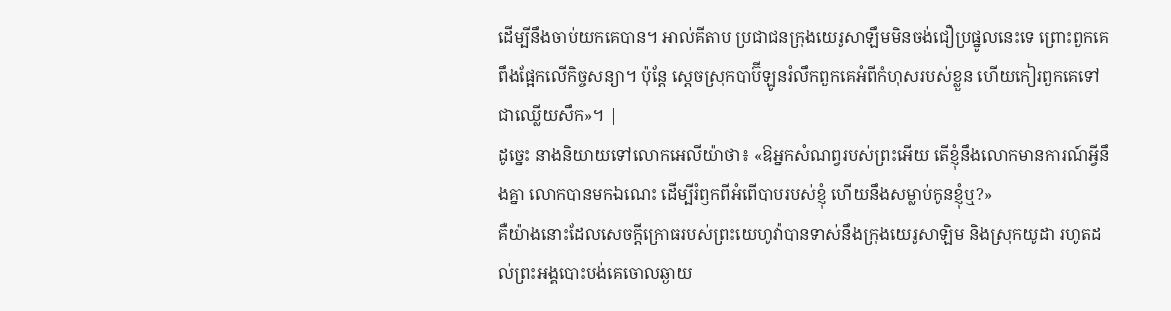ដើម្បីនឹងចាប់យកគេបាន។ អាល់គីតាប ប្រជាជនក្រុងយេរូសាឡឹមមិនចង់ជឿប្រផ្នូលនេះទេ ព្រោះពួកគេពឹងផ្អែកលើកិច្ចសន្យា។ ប៉ុន្តែ ស្ដេចស្រុកបាប៊ីឡូនរំលឹកពួកគេអំពីកំហុសរបស់ខ្លួន ហើយកៀរពួកគេទៅជាឈ្លើយសឹក»។ |
ដូច្នេះ នាងនិយាយទៅលោកអេលីយ៉ាថា៖ «ឱអ្នកសំណព្វរបស់ព្រះអើយ តើខ្ញុំនឹងលោកមានការណ៍អ្វីនឹងគ្នា លោកបានមកឯណេះ ដើម្បីរំឭកពីអំពើបាបរបស់ខ្ញុំ ហើយនឹងសម្លាប់កូនខ្ញុំឬ?»
គឺយ៉ាងនោះដែលសេចក្ដីក្រោធរបស់ព្រះយេហូវ៉ាបានទាស់នឹងក្រុងយេរូសាឡិម និងស្រុកយូដា រហូតដល់ព្រះអង្គបោះបង់គេចោលឆ្ងាយ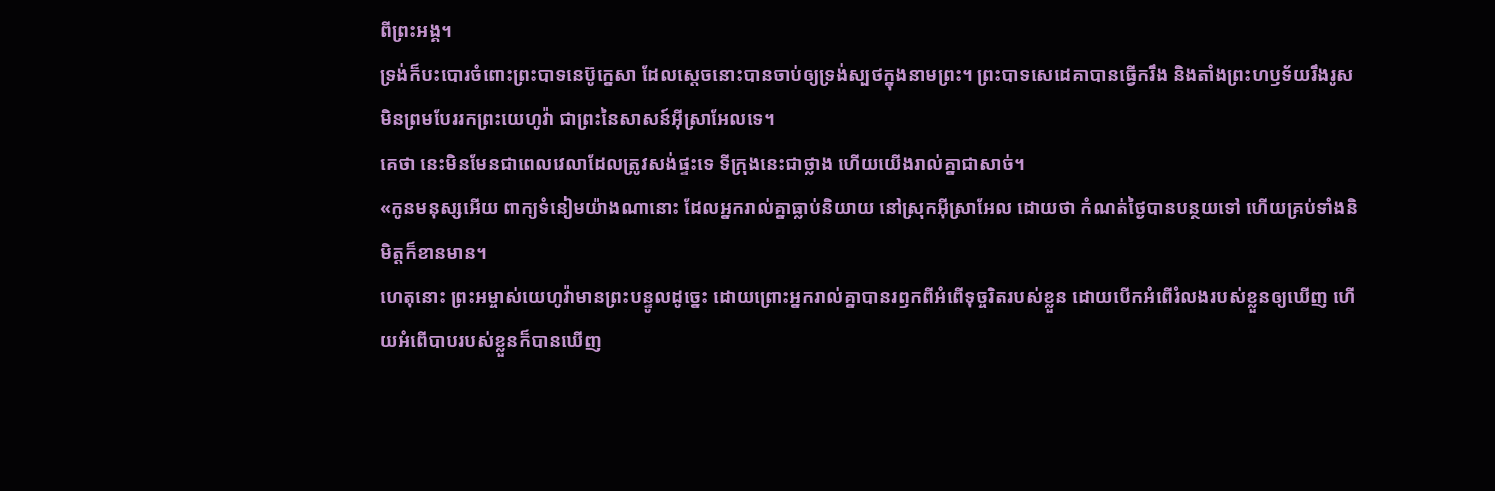ពីព្រះអង្គ។
ទ្រង់ក៏បះបោរចំពោះព្រះបាទនេប៊ូក្នេសា ដែលស្តេចនោះបានចាប់ឲ្យទ្រង់ស្បថក្នុងនាមព្រះ។ ព្រះបាទសេដេគាបានធ្វើករឹង និងតាំងព្រះហឫទ័យរឹងរូស មិនព្រមបែររកព្រះយេហូវ៉ា ជាព្រះនៃសាសន៍អ៊ីស្រាអែលទេ។
គេថា នេះមិនមែនជាពេលវេលាដែលត្រូវសង់ផ្ទះទេ ទីក្រុងនេះជាថ្លាង ហើយយើងរាល់គ្នាជាសាច់។
«កូនមនុស្សអើយ ពាក្យទំនៀមយ៉ាងណានោះ ដែលអ្នករាល់គ្នាធ្លាប់និយាយ នៅស្រុកអ៊ីស្រាអែល ដោយថា កំណត់ថ្ងៃបានបន្ថយទៅ ហើយគ្រប់ទាំងនិមិត្តក៏ខានមាន។
ហេតុនោះ ព្រះអម្ចាស់យេហូវ៉ាមានព្រះបន្ទូលដូច្នេះ ដោយព្រោះអ្នករាល់គ្នាបានរឭកពីអំពើទុច្ចរិតរបស់ខ្លួន ដោយបើកអំពើរំលងរបស់ខ្លួនឲ្យឃើញ ហើយអំពើបាបរបស់ខ្លួនក៏បានឃើញ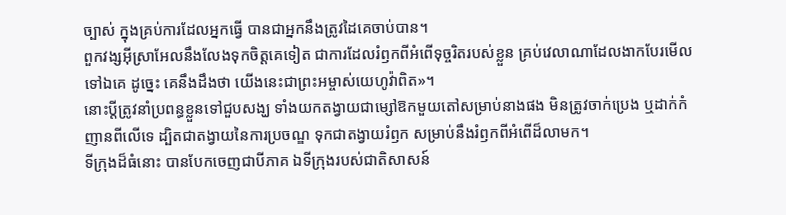ច្បាស់ ក្នុងគ្រប់ការដែលអ្នកធ្វើ បានជាអ្នកនឹងត្រូវដៃគេចាប់បាន។
ពួកវង្សអ៊ីស្រាអែលនឹងលែងទុកចិត្តគេទៀត ជាការដែលរំឭកពីអំពើទុច្ចរិតរបស់ខ្លួន គ្រប់វេលាណាដែលងាកបែរមើលទៅឯគេ ដូច្នេះ គេនឹងដឹងថា យើងនេះជាព្រះអម្ចាស់យេហូវ៉ាពិត»។
នោះប្តីត្រូវនាំប្រពន្ធខ្លួនទៅជួបសង្ឃ ទាំងយកតង្វាយជាម្សៅឱកមួយតៅសម្រាប់នាងផង មិនត្រូវចាក់ប្រេង ឬដាក់កំញានពីលើទេ ដ្បិតជាតង្វាយនៃការប្រចណ្ឌ ទុកជាតង្វាយរំឭក សម្រាប់នឹងរំឭកពីអំពើដ៏លាមក។
ទីក្រុងដ៏ធំនោះ បានបែកចេញជាបីភាគ ឯទីក្រុងរបស់ជាតិសាសន៍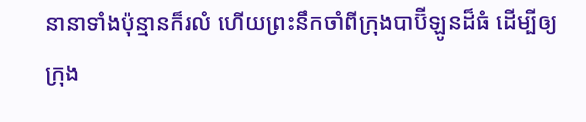នានាទាំងប៉ុន្មានក៏រលំ ហើយព្រះនឹកចាំពីក្រុងបាប៊ីឡូនដ៏ធំ ដើម្បីឲ្យក្រុង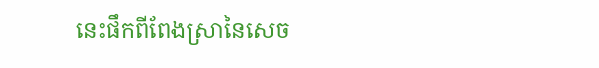នេះផឹកពីពែងស្រានៃសេច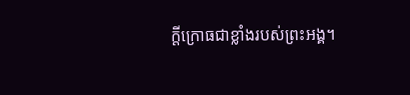ក្ដីក្រោធជាខ្លាំងរបស់ព្រះអង្គ។